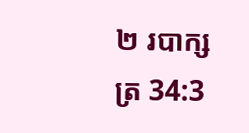២ របាក្សត្រ 34:3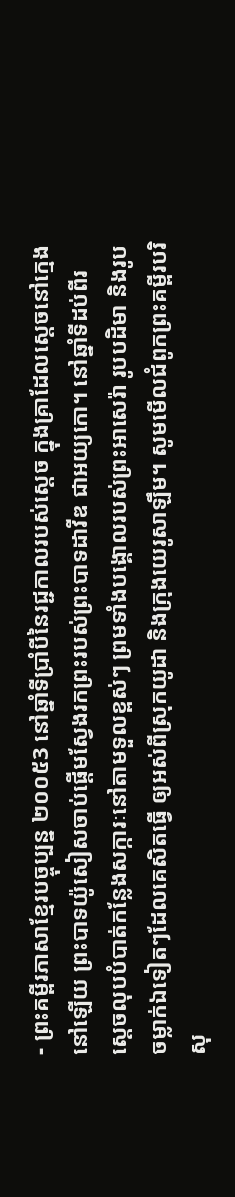- ព្រះគម្ពីរភាសាខ្មែរបច្ចុប្បន្ន ២០០៥3 នៅឆ្នាំទីប្រាំបីនៃរជ្ជកាលរបស់ស្ដេច ក្នុងគ្រាដែលស្ដេចនៅក្មេងនៅឡើយ ព្រះបាទយ៉ូសៀសចាប់ផ្ដើមស្វែងរកព្រះរបស់ព្រះបាទដាវីឌ ជាអយ្យកោ។ នៅឆ្នាំទីដប់ពីរ ស្ដេចលុបបំបាត់កន្លែងសក្ការៈនៅតាមទួលខ្ពស់ៗ ព្រមទាំងបង្គោលរបស់ព្រះអាសេរ៉ា រូបបដិមា និងរូបចម្លាក់ឯទៀតៗដែលគេសិតធ្វើ ឲ្យអស់ពីស្រុកយូដា និងក្រុងយេរូសាឡឹម។ សូមមើលជំពូកព្រះគម្ពីរបរិសុ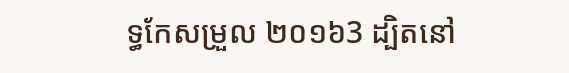ទ្ធកែសម្រួល ២០១៦3 ដ្បិតនៅ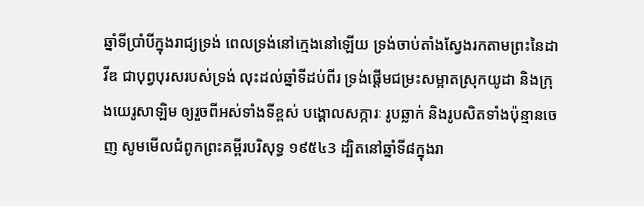ឆ្នាំទីប្រាំបីក្នុងរាជ្យទ្រង់ ពេលទ្រង់នៅក្មេងនៅឡើយ ទ្រង់ចាប់តាំងស្វែងរកតាមព្រះនៃដាវីឌ ជាបុព្វបុរសរបស់ទ្រង់ លុះដល់ឆ្នាំទីដប់ពីរ ទ្រង់ផ្តើមជម្រះសម្អាតស្រុកយូដា និងក្រុងយេរូសាឡិម ឲ្យរួចពីអស់ទាំងទីខ្ពស់ បង្គោលសក្ការៈ រូបឆ្លាក់ និងរូបសិតទាំងប៉ុន្មានចេញ សូមមើលជំពូកព្រះគម្ពីរបរិសុទ្ធ ១៩៥៤3 ដ្បិតនៅឆ្នាំទី៨ក្នុងរា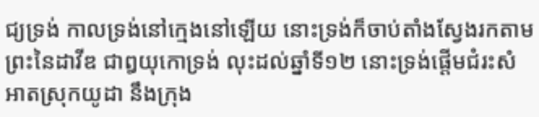ជ្យទ្រង់ កាលទ្រង់នៅក្មេងនៅឡើយ នោះទ្រង់ក៏ចាប់តាំងស្វែងរកតាមព្រះនៃដាវីឌ ជាឰយុកោទ្រង់ លុះដល់ឆ្នាំទី១២ នោះទ្រង់ផ្តើមជំរះសំអាតស្រុកយូដា នឹងក្រុង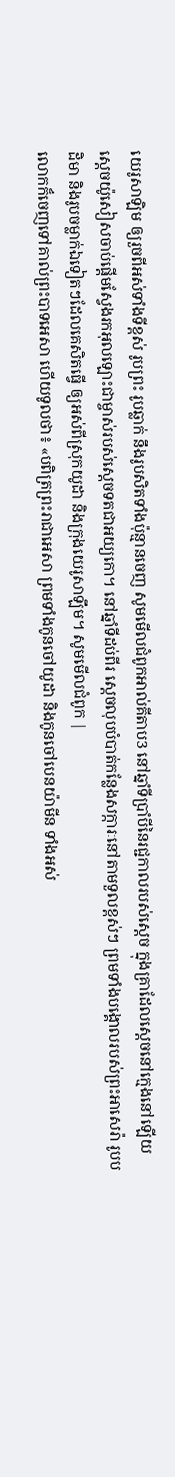យេរូសាឡិម ឲ្យរួចពីអស់ទាំងទីខ្ពស់ រូបព្រះ រូបឆ្លាក់ នឹងរូបសិតទាំងប៉ុន្មានចេញ សូមមើលជំពូកអាល់គីតាប3 នៅឆ្នាំទីប្រាំបីនៃរជ្ជកាលរបស់ស្តេច ក្នុងគ្រាដែលស្តេចនៅក្មេងនៅឡើយ ស្តេចយ៉ូសៀសចាប់ផ្តើមស្វែងរកអុលឡោះជាម្ចាស់របស់ស្តេចទតជាអយ្យកោ។ នៅឆ្នាំទីដប់ពីរ ស្តេចលុបបំបាត់កន្លែងសក្ការៈនៅតាមទួលខ្ពស់ៗ ព្រមទាំងបង្គោលរបស់ព្រះអាសេរ៉ា រូបបដិមា និងរូបចម្លាក់ឯទៀតៗដែលគេសិតធ្វើ ឲ្យអស់ពីស្រុកយូដា និងក្រុងយេរូសាឡឹម។ សូមមើលជំពូក |
លោកក៏ចេញទៅគាល់ព្រះបាទអេសា ហើយទូលថា៖ «បពិត្រព្រះរាជាអេសា ព្រមទាំងកូនចៅយូដា និងកូនចៅបេនយ៉ាមីន ទាំងអស់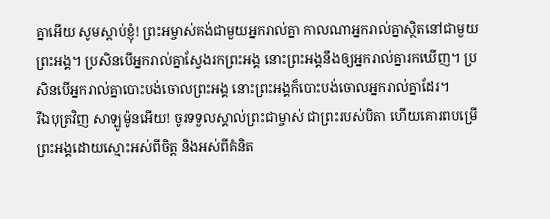គ្នាអើយ សូមស្ដាប់ខ្ញុំ! ព្រះអម្ចាស់គង់ជាមួយអ្នករាល់គ្នា កាលណាអ្នករាល់គ្នាស្ថិតនៅជាមួយព្រះអង្គ។ ប្រសិនបើអ្នករាល់គ្នាស្វែងរកព្រះអង្គ នោះព្រះអង្គនឹងឲ្យអ្នករាល់គ្នារកឃើញ។ ប្រសិនបើអ្នករាល់គ្នាបោះបង់ចោលព្រះអង្គ នោះព្រះអង្គក៏បោះបង់ចោលអ្នករាល់គ្នាដែរ។
រីឯបុត្រវិញ សាឡូម៉ូនអើយ! ចូរទទួលស្គាល់ព្រះជាម្ចាស់ ជាព្រះរបស់បិតា ហើយគោរពបម្រើព្រះអង្គដោយស្មោះអស់ពីចិត្ត និងអស់ពីគំនិត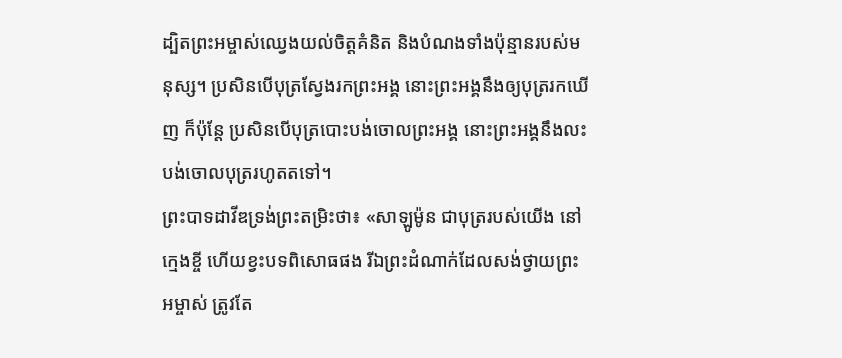ដ្បិតព្រះអម្ចាស់ឈ្វេងយល់ចិត្តគំនិត និងបំណងទាំងប៉ុន្មានរបស់មនុស្ស។ ប្រសិនបើបុត្រស្វែងរកព្រះអង្គ នោះព្រះអង្គនឹងឲ្យបុត្ររកឃើញ ក៏ប៉ុន្តែ ប្រសិនបើបុត្របោះបង់ចោលព្រះអង្គ នោះព្រះអង្គនឹងលះបង់ចោលបុត្ររហូតតទៅ។
ព្រះបាទដាវីឌទ្រង់ព្រះតម្រិះថា៖ «សាឡូម៉ូន ជាបុត្ររបស់យើង នៅក្មេងខ្ចី ហើយខ្វះបទពិសោធផង រីឯព្រះដំណាក់ដែលសង់ថ្វាយព្រះអម្ចាស់ ត្រូវតែ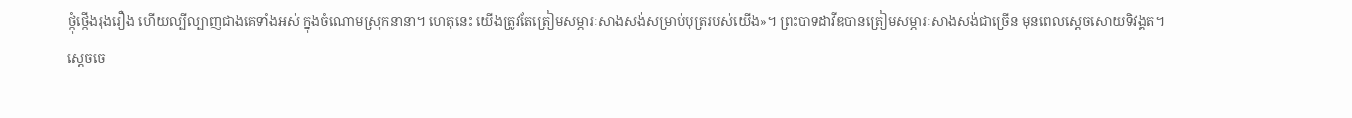ថ្កុំថ្កើងរុងរឿង ហើយល្បីល្បាញជាងគេទាំងអស់ ក្នុងចំណោមស្រុកនានា។ ហេតុនេះ យើងត្រូវតែត្រៀមសម្ភារៈសាងសង់សម្រាប់បុត្ររបស់យើង»។ ព្រះបាទដាវីឌបានត្រៀមសម្ភារៈសាងសង់ជាច្រើន មុនពេលស្ដេចសោយទិវង្គត។
ស្ដេចចេ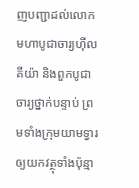ញបញ្ជាដល់លោកមហាបូជាចារ្យហ៊ីលគីយ៉ា និងពួកបូជាចារ្យថ្នាក់បន្ទាប់ ព្រមទាំងក្រុមយាមទ្វារ ឲ្យយកវត្ថុទាំងប៉ុន្មា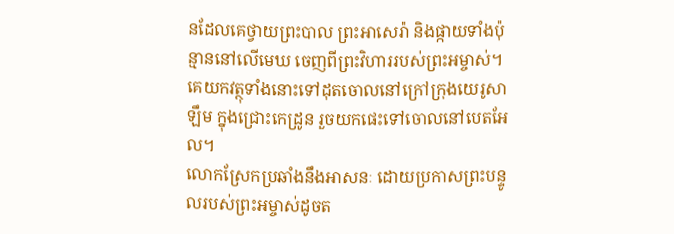នដែលគេថ្វាយព្រះបាល ព្រះអាសេរ៉ា និងផ្កាយទាំងប៉ុន្មាននៅលើមេឃ ចេញពីព្រះវិហាររបស់ព្រះអម្ចាស់។ គេយកវត្ថុទាំងនោះទៅដុតចោលនៅក្រៅក្រុងយេរូសាឡឹម ក្នុងជ្រោះកេដ្រូន រួចយកផេះទៅចោលនៅបេតអែល។
លោកស្រែកប្រឆាំងនឹងអាសនៈ ដោយប្រកាសព្រះបន្ទូលរបស់ព្រះអម្ចាស់ដូចត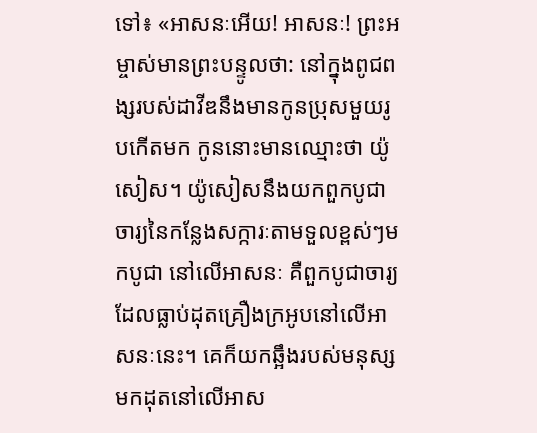ទៅ៖ «អាសនៈអើយ! អាសនៈ! ព្រះអម្ចាស់មានព្រះបន្ទូលថា: នៅក្នុងពូជពង្សរបស់ដាវីឌនឹងមានកូនប្រុសមួយរូបកើតមក កូននោះមានឈ្មោះថា យ៉ូសៀស។ យ៉ូសៀសនឹងយកពួកបូជាចារ្យនៃកន្លែងសក្ការៈតាមទួលខ្ពស់ៗមកបូជា នៅលើអាសនៈ គឺពួកបូជាចារ្យដែលធ្លាប់ដុតគ្រឿងក្រអូបនៅលើអាសនៈនេះ។ គេក៏យកឆ្អឹងរបស់មនុស្សមកដុតនៅលើអាស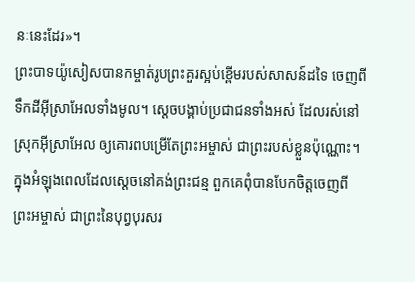នៈនេះដែរ»។
ព្រះបាទយ៉ូសៀសបានកម្ចាត់រូបព្រះគួរស្អប់ខ្ពើមរបស់សាសន៍ដទៃ ចេញពីទឹកដីអ៊ីស្រាអែលទាំងមូល។ ស្ដេចបង្គាប់ប្រជាជនទាំងអស់ ដែលរស់នៅស្រុកអ៊ីស្រាអែល ឲ្យគោរពបម្រើតែព្រះអម្ចាស់ ជាព្រះរបស់ខ្លួនប៉ុណ្ណោះ។ ក្នុងអំឡុងពេលដែលស្ដេចនៅគង់ព្រះជន្ម ពួកគេពុំបានបែកចិត្តចេញពីព្រះអម្ចាស់ ជាព្រះនៃបុព្វបុរសរ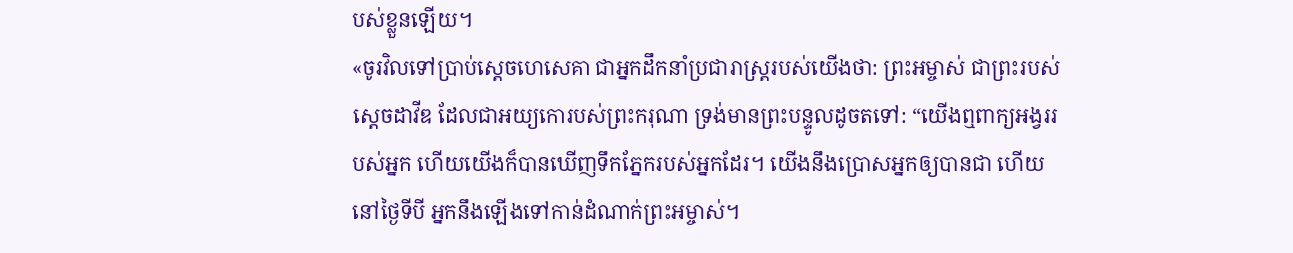បស់ខ្លួនឡើយ។
«ចូរវិលទៅប្រាប់ស្ដេចហេសេគា ជាអ្នកដឹកនាំប្រជារាស្ត្ររបស់យើងថា: ព្រះអម្ចាស់ ជាព្រះរបស់ស្ដេចដាវីឌ ដែលជាអយ្យកោរបស់ព្រះករុណា ទ្រង់មានព្រះបន្ទូលដូចតទៅ: “យើងឮពាក្យអង្វររបស់អ្នក ហើយយើងក៏បានឃើញទឹកភ្នែករបស់អ្នកដែរ។ យើងនឹងប្រោសអ្នកឲ្យបានជា ហើយនៅថ្ងៃទីបី អ្នកនឹងឡើងទៅកាន់ដំណាក់ព្រះអម្ចាស់។